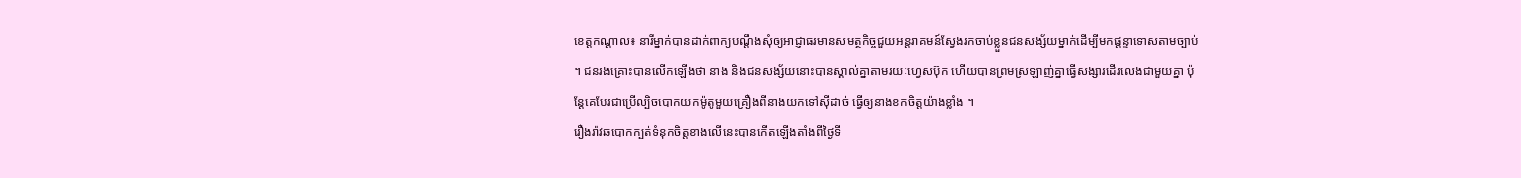ខេត្តកណ្តាល៖ នារីម្នាក់បានដាក់ពាក្យបណ្តឹងសុំឲ្យអាជ្ញាធរមានសមត្ថកិច្ចជួយអន្តរាគមន៍ស្វែងរកចាប់ខ្លួនជនសង្ស័យម្នាក់ដើម្បីមកផ្តន្ទាទោសតាមច្បាប់ ។ ជនរងគ្រោះបានលើកឡើងថា នាង និងជនសង្ស័យនោះបានស្គាល់គ្នាតាមរយៈហ្វេសប៊ុក ហើយបានព្រមស្រឡាញ់គ្នាធ្វើសង្សារដើរលេងជាមួយគ្នា ប៉ុន្តែគេបែរជាប្រើល្បិចបោកយកម៉ូតូមួយគ្រឿងពីនាងយកទៅស៊ីដាច់ ធ្វើឲ្យនាងខកចិត្តយ៉ាងខ្លាំង ។
រឿងរ៉ាវឆបោកក្បត់ទំនុកចិត្តខាងលើនេះបានកើតឡើងតាំងពីថ្ងៃទី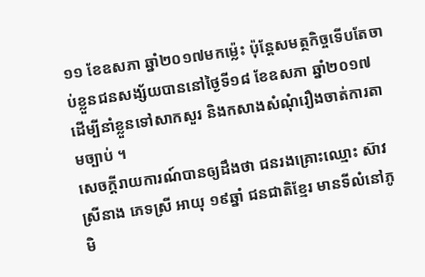១១ ខែឧសភា ឆ្នាំ២០១៧មកម្ល៉េះ ប៉ុន្តែសមត្ថកិច្ចទើបតែចាប់ខ្លួនជនសង្ស័យបាននៅថ្ងៃទី១៨ ខែឧសភា ឆ្នាំ២០១៧ ដើម្បីនាំខ្លួនទៅសាកសួរ និងកសាងសំណុំរឿងចាត់ការតាមច្បាប់ ។
សេចក្តីរាយការណ៍បានឲ្យដឹងថា ជនរងគ្រោះឈ្មោះ ស៊ាវ ស្រីនាង ភេទស្រី អាយុ ១៩ឆ្នាំ ជនជាតិខ្មែរ មានទីលំនៅភូមិ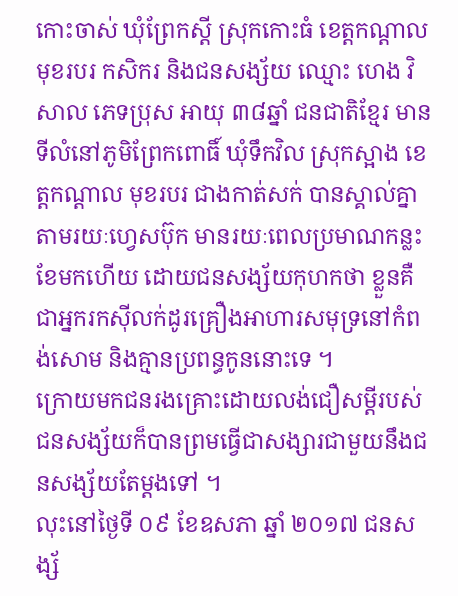កោះចាស់ ឃុំព្រែកស្ដី ស្រុកកោះធំ ខេត្តកណ្ដាល មុខរបរ កសិករ និងជនសង្ស័យ ឈ្មោះ ហេង វិសាល ភេទប្រុស អាយុ ៣៨ឆ្នាំ ជនជាតិខ្មែរ មានទីលំនៅភូមិព្រែកពោធិ៍ ឃុំទឹកវិល ស្រុកស្អាង ខេត្តកណ្ដាល មុខរបរ ជាងកាត់សក់ បានស្គាល់គ្នាតាមរយៈហ្វេសប៊ុក មានរយៈពេលប្រមាណកន្លះខែមកហើយ ដោយជនសង្ស័យកុហកថា ខ្លួនគឺជាអ្នករកស៊ីលក់ដូរគ្រឿងអាហារសមុទ្រនៅកំពង់សោម និងគ្មានប្រពន្ធកូននោះទេ ។
ក្រោយមកជនរងគ្រោះដោយលង់ជឿសម្ដីរបស់ជនសង្ស័យក៏បានព្រមធ្វើជាសង្សារជាមួយនឹងជនសង្ស័យតែម្ដងទៅ ។
លុះនៅថ្ងៃទី ០៩ ខែឧសភា ឆ្នាំ ២០១៧ ជនសង្ស័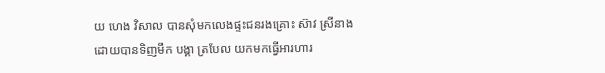យ ហេង វិសាល បានសុំមកលេងផ្ទះជនរងគ្រោះ ស៊ាវ ស្រីនាង ដោយបានទិញមឹក បង្គា ត្របែល យកមកធ្វើអារហារ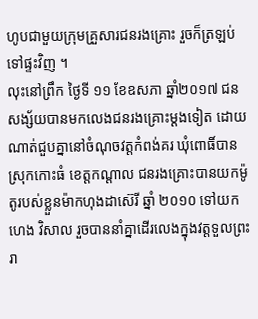ហូបជាមួយក្រុមគ្រួសារជនរងគ្រោះ រួចក៏ត្រឡប់ទៅផ្ទះវិញ ។
លុះនៅព្រឹក ថ្ងៃទី ១១ ខែឧសភា ឆ្នាំ២០១៧ ជនសង្ស័យបានមកលេងជនរងគ្រោះម្ដងទៀត ដោយណាត់ជួបគ្នានៅចំណុចវត្តកំពង់គរ ឃុំពោធិ៍បាន ស្រុកកោះធំ ខេត្តកណ្ដាល ជនរងគ្រោះបានយកម៉ូតូរបស់ខ្លួនម៉ាកហុងដាស៊េរី ឆ្នាំ ២០១០ ទៅយក ហេង វិសាល រួចបាននាំគ្នាដើរលេងក្នុងវត្តទួលព្រះរា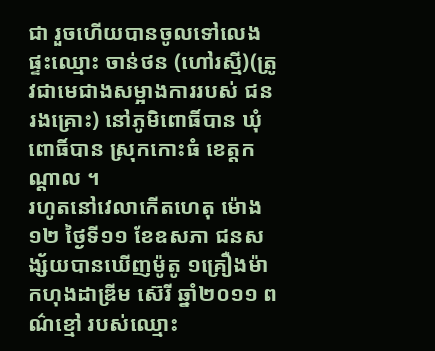ជា រួចហើយបានចូលទៅលេងផ្ទះឈ្មោះ ចាន់ថន (ហៅរស្មី)(ត្រូវជាមេជាងសម្អាងការរបស់ ជនរងគ្រោះ) នៅភូមិពោធិ៍បាន ឃុំពោធិ៍បាន ស្រុកកោះធំ ខេត្តកណ្ដាល ។
រហូតនៅវេលាកើតហេតុ ម៉ោង១២ ថ្ងៃទី១១ ខែឧសភា ជនសង្ស័យបានឃើញម៉ូតូ ១គ្រឿងម៉ាកហុងដាឌ្រីម ស៊េរី ឆ្នាំ២០១១ ពណ៌ខ្មៅ របស់ឈ្មោះ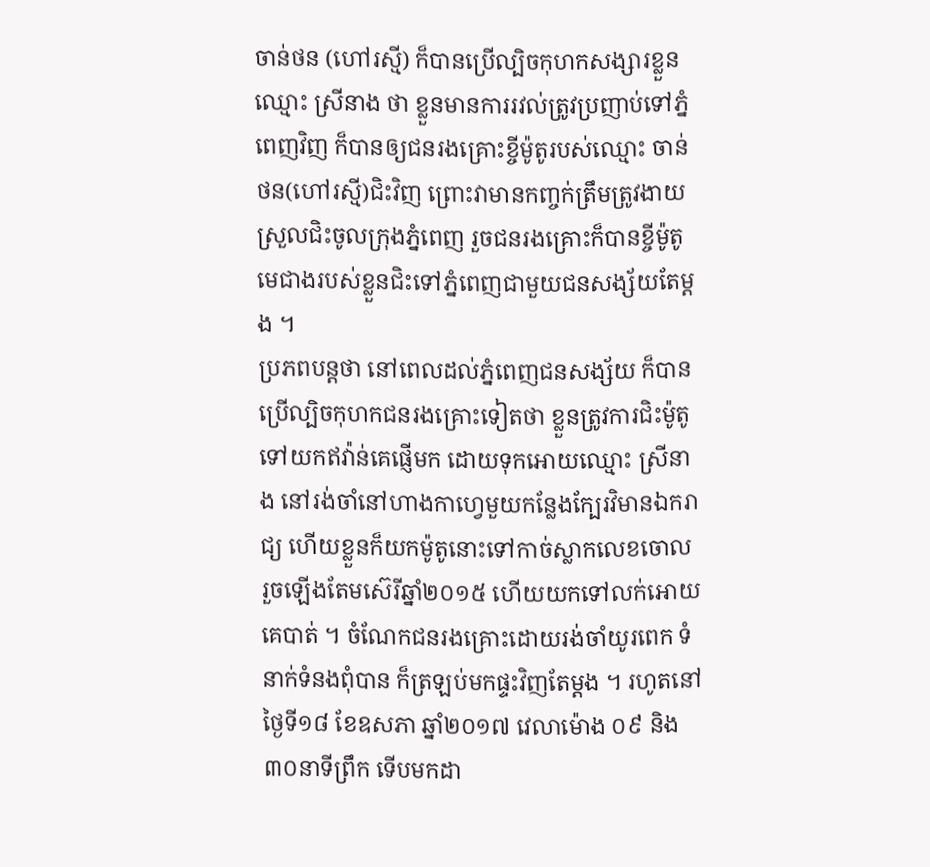ចាន់ថន (ហៅរស្មី) ក៏បានប្រើល្បិចកុហកសង្សារខ្លួនឈ្មោះ ស្រីនាង ថា ខ្លួនមានការរវល់ត្រូវប្រញាប់ទៅភ្នំពេញវិញ ក៏បានឲ្យជនរងគ្រោះខ្ចីម៉ូតូរបស់ឈ្មោះ ចាន់ថន(ហៅរស្មី)ជិះវិញ ព្រោះវាមានកញ្ចក់ត្រឹមត្រូវងាយស្រួលជិះចូលក្រុងភ្នំពេញ រួចជនរងគ្រោះក៏បានខ្ចីម៉ូតូមេជាងរបស់ខ្លួនជិះទៅភ្នំពេញជាមួយជនសង្ស័យតែម្ដង ។
ប្រភពបន្តថា នៅពេលដល់ភ្នំពេញជនសង្ស័យ ក៏បានប្រើល្បិចកុហកជនរងគ្រោះទៀតថា ខ្លួនត្រូវការជិះម៉ូតូទៅយកឥវ៉ាន់គេផ្ញើមក ដោយទុកអោយឈ្មោះ ស្រីនាង នៅរង់ចាំនៅហាងកាហ្វេមួយកន្លែងក្បែរវិមានឯករាជ្យ ហើយខ្លួនក៏យកម៉ូតូនោះទៅកាច់ស្លាកលេខចោល រួចឡើងតែមស៊េរីឆ្នាំ២០១៥ ហើយយកទៅលក់អោយគេបាត់ ។ ចំណែកជនរងគ្រោះដោយរង់ចាំយូរពេក ទំនាក់ទំនងពុំបាន ក៏ត្រឡប់មកផ្ទះវិញតែម្ដង ។ រហូតនៅថ្ងៃទី១៨ ខែឧសភា ឆ្នាំ២០១៧ វេលាម៉ោង ០៩ និង ៣០នាទីព្រឹក ទើបមកដា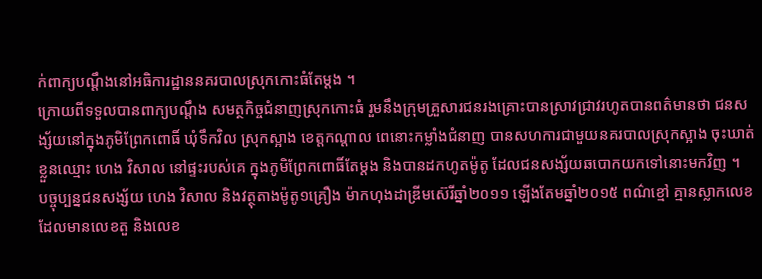ក់ពាក្យបណ្ដឹងនៅអធិការដ្ឋាននគរបាលស្រុកកោះធំតែម្ដង ។
ក្រោយពីទទួលបានពាក្យបណ្ដឹង សមត្ថកិច្ចជំនាញស្រុកកោះធំ រួមនឹងក្រុមគ្រួសារជនរងគ្រោះបានស្រាវជ្រាវរហូតបានពត៌មានថា ជនសង្ស័យនៅក្នុងភូមិព្រែកពោធិ៍ ឃុំទឹកវិល ស្រុកស្អាង ខេត្តកណ្ដាល ពេនោះកម្លាំងជំនាញ បានសហការជាមួយនគរបាលស្រុកស្អាង ចុះឃាត់ខ្លួនឈ្មោះ ហេង វិសាល នៅផ្ទះរបស់គេ ក្នុងភូមិព្រែកពោធិ៍តែម្ដង និងបានដកហូតម៉ូតូ ដែលជនសង្ស័យឆបោកយកទៅនោះមកវិញ ។
បច្ចុប្បន្នជនសង្ស័យ ហេង វិសាល និងវត្ថុតាងម៉ូតូ១គ្រឿង ម៉ាកហុងដាឌ្រីមស៊េរីឆ្នាំ២០១១ ឡើងតែមឆ្នាំ២០១៥ ពណ៌ខ្មៅ គ្មានស្លាកលេខ ដែលមានលេខតួ និងលេខ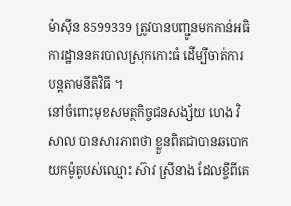ម៉ាស៊ីន 8599339 ត្រូវបានបញ្ជូនមកកាន់អធិការដ្ឋាននគរបាលស្រុកកោះធំ ដើម្បីចាត់ការបន្តតាមនីតិវិធី ។
នៅចំពោះមុខសមត្ថកិច្ចជនសង្ស័យ ហេង វិសាល បានសារភាពថា ខ្លួនពិតជាបានឆបោកយកម៉ូតូបស់ឈ្មោះ ស៊ាវ ស្រីនាង ដែលខ្ចីពីគេ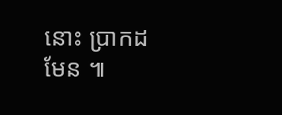នោះ ប្រាកដមែន ៕